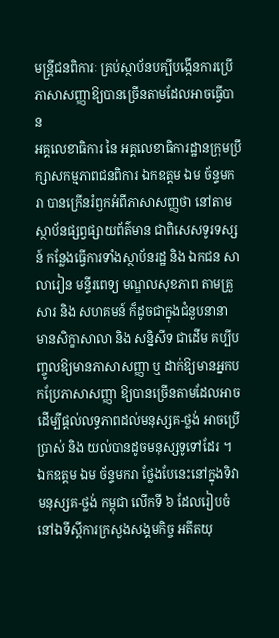មន្ត្រីជនពិការៈ គ្រប់ស្ថាប័នបគ្បីបង្កើនការប្រើភាសាសញ្ញាឱ្យបានច្រើនតាមដែលអាចធ្វើបាន
អគ្គលេខាធិការ នៃ អគ្គលេខាធិការដ្ឋានក្រុមប្រឹក្សាសកម្មភាពជនពិការ ឯកឧត្តម ឯម ច័ន្ទមករា បានក្រើនរំឭកអំពីភាសាសញ្ញថា នៅតាមស្ថាប័នផ្សព្វផ្សាយព័ត៌មាន ជាពិសេសទូរទស្សន៍ កន្លែងធ្វើការទាំងស្ថាប័នរដ្ឋ និង ឯកជន សាលារៀន មន្ទីរពេទ្យ មណ្ឌលសុខភាព តាមគ្រួសារ និង សហគមន៍ ក៏ដូចជាក្នុងជំនួបនានា មានសិក្ខាសាលា និង សន្និសីទ ជាដើម គប្បីបញ្ចូលឱ្យមានភាសាសញ្ញា ឬ ដាក់ឱ្យមានអ្នកបកប្រែភាសាសញ្ញា ឱ្យបានច្រើនតាមដែលអាចដើម្បីផ្តល់លទ្ធភាពដល់មនុស្សគ-ថ្លង់ អាចប្រើប្រាស់ និង យល់បានដូចមនុស្សទូទៅដែរ ។
ឯកឧត្តម ឯម ច័ន្ទមករា ថ្លែងបែនេះនៅក្នុងទិវាមនុស្សគ-ថ្លង់ កម្ពុជា លើកទី ៦ ដែលរៀបចំនៅឯទីស្តីការក្រសួងសង្គមកិច្ច អតីតយុ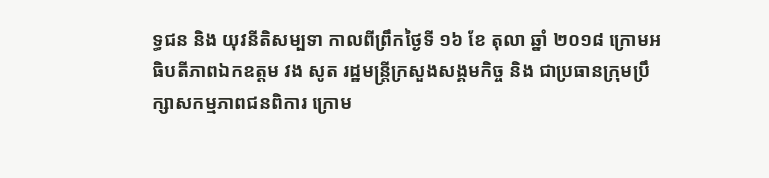ទ្ធជន និង យុវនីតិសម្បទា កាលពីព្រឹកថ្ងៃទី ១៦ ខែ តុលា ឆ្នាំ ២០១៨ ក្រោមអធិបតីភាពឯកឧត្តម វង សូត រដ្ឋមន្ត្រីក្រសួងសង្គមកិច្ច និង ជាប្រធានក្រុមប្រឹក្សាសកម្មភាពជនពិការ ក្រោម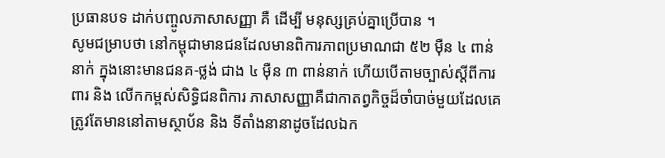ប្រធានបទ ដាក់បញ្ចូលភាសាសញ្ញា គឺ ដើម្បី មនុស្សគ្រប់គ្នាប្រើបាន ។
សូមជម្រាបថា នៅកម្ពុជាមានជនដែលមានពិការភាពប្រមាណជា ៥២ ម៉ឺន ៤ ពាន់នាក់ ក្នុងនោះមានជនគ-ថ្លង់ ជាង ៤ ម៉ឺន ៣ ពាន់នាក់ ហើយបើតាមច្បាស់ស្តីពីការពារ និង លើកកម្ពស់សិទ្ធិជនពិការ ភាសាសញ្ញាគឺជាកាតព្វកិច្ចដ៏ចាំបាច់មួយដែលគេត្រូវតែមាននៅតាមស្ថាប័ន និង ទីតាំងនានាដូចដែលឯក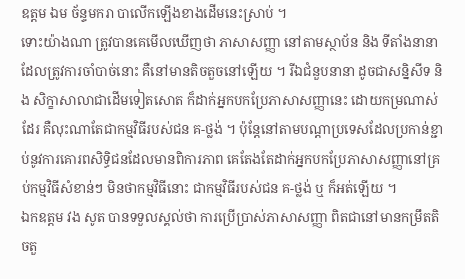ឧត្តម ឯម ច័ន្ទមករា បាលើកឡើងខាងដើមនេះស្រាប់ ។
ទោះយ៉ាងណា ត្រូវបានគេមើលឃើញថា ភាសាសញ្ញា នៅតាមស្ថាប័ន និង ទីតាំងនានាដែលត្រូវការចាំបាច់នោះ គឺនៅមានតិចតួចនៅឡើយ ។ រីឯជំនួបនានា ដូចជាសន្និសីទ និង សិក្ខាសាលាជាដើមទៀតសោត ក៏ដាក់អ្នកបកប្រែភាសាសញ្ញានេះ ដោយកម្រណាស់ដែរ គឺលុះណាតែជាកម្មវិធីរបស់ជន គ-ថ្លង់ ។ ប៉ុន្តែនៅតាមបណ្តាប្រទេសដែលប្រកាន់ខ្ជាប់នូវការគោរពសិទ្ធិជនដែលមានពិការភាព គេតែងតែដាក់អ្នកបកប្រែភាសាសញ្ញានៅគ្រប់កម្មវិធីសំខាន់ៗ មិនថាកម្មវិធីនោះ ជាកម្មវិធីរបស់ជន គ-ថ្លង់ ឬ ក៏អត់ឡើយ ។
ឯកឧត្តម វង សូត បានទទួលស្គល់ថា ការប្រើប្រាស់ភាសាសញ្ញា ពិតជានៅមានកម្រឹតតិចតួ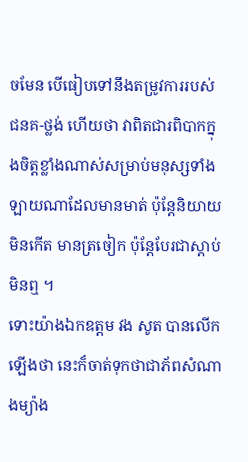ចមែន បើធៀបទៅនឹងតម្រូវការរបស់ជនគ-ថ្លង់ ហើយថា វាពិតជារពិបាកក្នុងចិត្តខ្លាំងណាស់សម្រាប់មនុស្សទាំងឡាយណាដែលមានមាត់ ប៉ុន្តែនិយាយមិនកើត មានត្រចៀក ប៉ុន្តែបែរជាស្តាប់មិនឮ ។
ទោះយ៉ាងឯកឧត្តម វង សូត បានលើកឡើងថា នេះក៏ចាត់ទុកថាជាភ័ពសំណាងម្យ៉ាង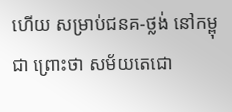ហើយ សម្រាប់ជនគ-ថ្លង់ នៅកម្ពុជា ព្រោះថា សម័យតេជោ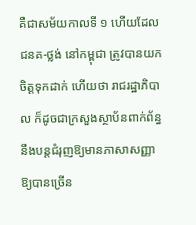គឺជាសម័យកាលទី ១ ហើយដែលជនគ-ថ្លង់ នៅកម្ពុជា ត្រូវបានយកចិត្តទុកដាក់ ហើយថា រាជរដ្ឋាភិបាល ក៏ដូចជាក្រសួងស្ថាប័នពាក់ព័ន្ធ នឹងបន្តជំរុញឱ្យមានភាសាសញ្ញាឱ្យបានច្រើន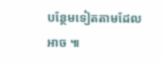បន្ថែមទៀតតាមដែលអាច ៕